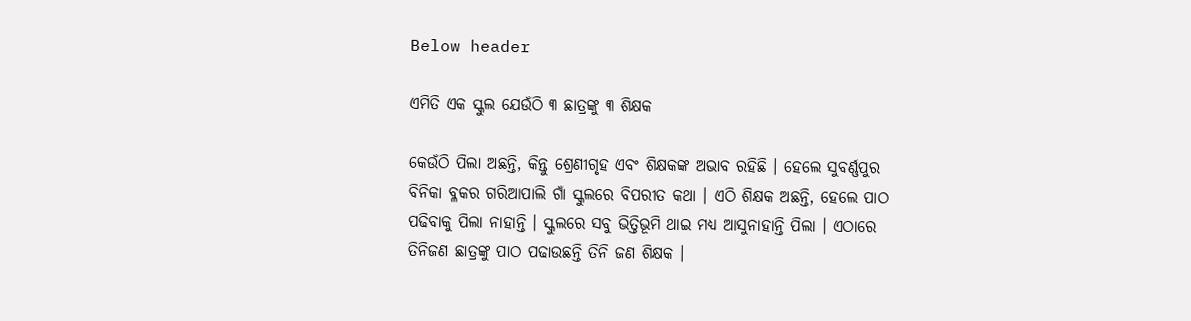Below header

ଏମିତି ଏକ ସ୍କୁଲ ଯେଉଁଠି ୩ ଛାତ୍ରଙ୍କୁ ୩ ଶିକ୍ଷକ

କେଉଁଠି ପିଲା ଅଛନ୍ତି, କିନ୍ତୁ ଶ୍ରେଣୀଗୃହ ଏବଂ ଶିକ୍ଷକଙ୍କ ଅଭାବ ରହିଛି । ହେଲେ ସୁବର୍ଣ୍ଣପୁର ବିନିକା ବ୍ଳକର ଗରିଆପାଲି ଗାଁ ସ୍କୁଲରେ ବିପରୀତ କଥା । ଏଠି ଶିକ୍ଷକ ଅଛନ୍ତି, ହେଲେ ପାଠ ପଢିବାକୁ ପିଲା ନାହାନ୍ତି । ସ୍କୁଲରେ ସବୁ ଭିତ୍ତିଭୂମି ଥାଇ ମଧ୍ୟ ଆସୁନାହାନ୍ତି ପିଲା । ଏଠାରେ ତିନିଜଣ ଛାତ୍ରଙ୍କୁ ପାଠ ପଢାଉଛନ୍ତି ତିନି ଜଣ ଶିକ୍ଷକ ।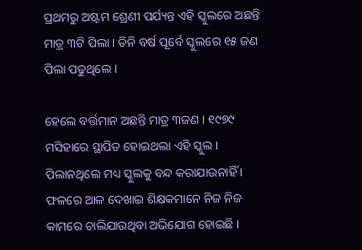ପ୍ରଥମରୁ ଅଷ୍ଟମ ଶ୍ରେଣୀ ପର୍ଯ୍ୟନ୍ତ ଏହି ସ୍କୁଲରେ ଅଛନ୍ତି ମାତ୍ର ୩ଟି ପିଲା । ତିନି ବର୍ଷ ପୂର୍ବେ ସ୍କୁଲରେ ୧୫ ଜଣ ପିଲା ପଢୁଥିଲେ ।

ହେଲେ ବର୍ତ୍ତମାନ ଅଛନ୍ତି ମାତ୍ର ୩ଜଣ । ୧୯୭୯ ମସିହାରେ ସ୍ଥାପିତ ହୋଇଥଲା ଏହି ସ୍କୁଲ । ପିଲାନଥିଲେ ମଧ୍ୟ ସ୍କୁଲକୁ ବନ୍ଦ କରାଯାଉନାହିଁ । ଫଳରେ ଆଳ ଦେଖାଇ ଶିକ୍ଷକମାନେ ନିଜ ନିଜ କାମରେ ଚାଲିଯାଉଥିବା ଅଭିଯୋଗ ହୋଇଛି ।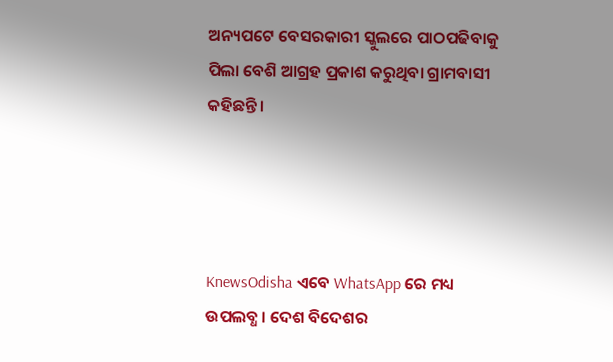ଅନ୍ୟପଟେ ବେସରକାରୀ ସ୍କୁଲରେ ପାଠପଢିବାକୁ ପିଲା ବେଶି ଆଗ୍ରହ ପ୍ରକାଶ କରୁଥିବା ଗ୍ରାମବାସୀ କହିଛନ୍ତି ।




KnewsOdisha ଏବେ WhatsApp ରେ ମଧ୍ୟ ଉପଲବ୍ଧ । ଦେଶ ବିଦେଶର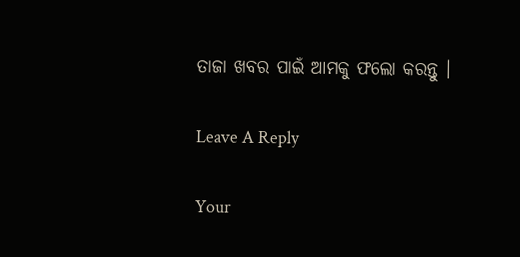ତାଜା ଖବର ପାଇଁ ଆମକୁ ଫଲୋ କରନ୍ତୁ ।

Leave A Reply

Your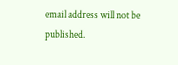email address will not be published.